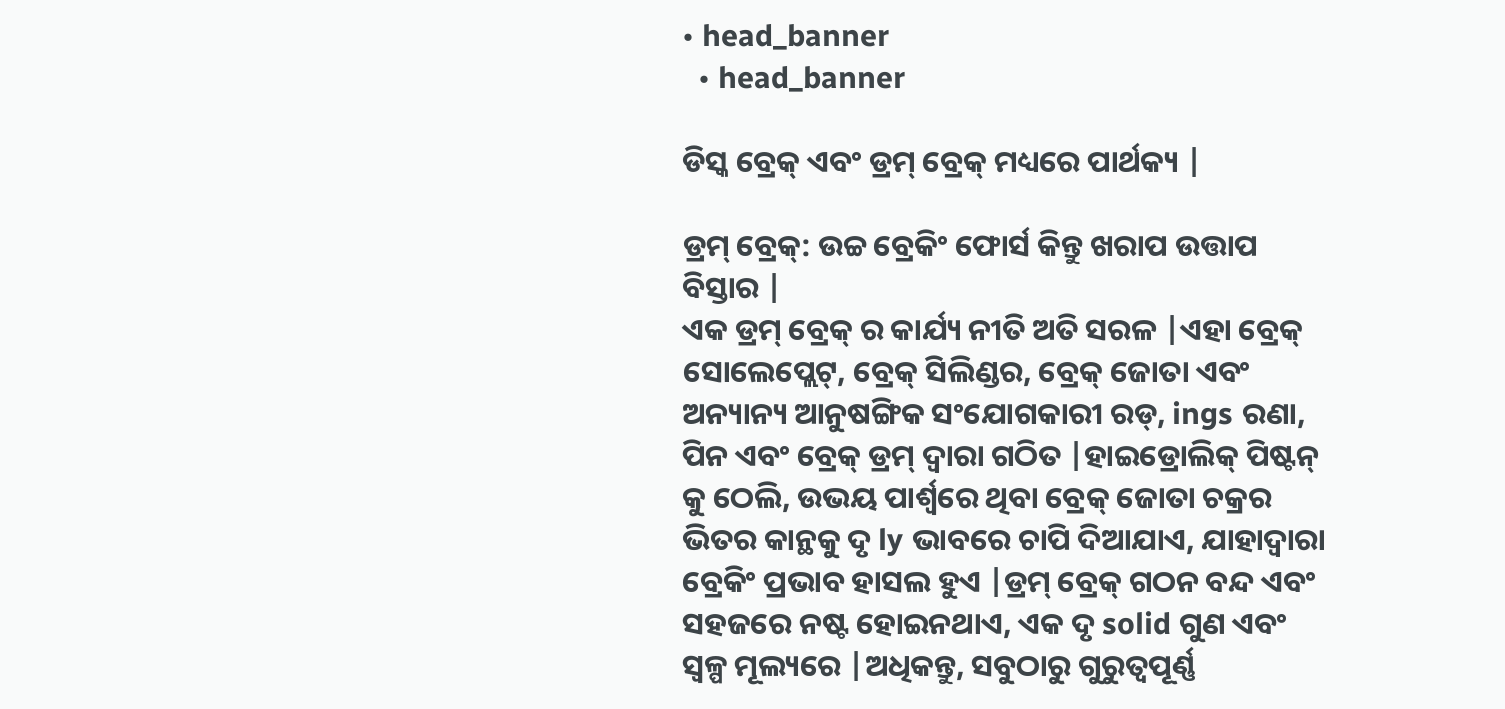• head_banner
  • head_banner

ଡିସ୍କ ବ୍ରେକ୍ ଏବଂ ଡ୍ରମ୍ ବ୍ରେକ୍ ମଧ୍ୟରେ ପାର୍ଥକ୍ୟ |

ଡ୍ରମ୍ ବ୍ରେକ୍: ଉଚ୍ଚ ବ୍ରେକିଂ ଫୋର୍ସ କିନ୍ତୁ ଖରାପ ଉତ୍ତାପ ବିସ୍ତାର |
ଏକ ଡ୍ରମ୍ ବ୍ରେକ୍ ର କାର୍ଯ୍ୟ ନୀତି ଅତି ସରଳ |ଏହା ବ୍ରେକ୍ ସୋଲେପ୍ଲେଟ୍, ବ୍ରେକ୍ ସିଲିଣ୍ଡର, ବ୍ରେକ୍ ଜୋତା ଏବଂ ଅନ୍ୟାନ୍ୟ ଆନୁଷଙ୍ଗିକ ସଂଯୋଗକାରୀ ରଡ୍, ings ରଣା, ପିନ ଏବଂ ବ୍ରେକ୍ ଡ୍ରମ୍ ଦ୍ୱାରା ଗଠିତ |ହାଇଡ୍ରୋଲିକ୍ ପିଷ୍ଟନ୍ କୁ ଠେଲି, ଉଭୟ ପାର୍ଶ୍ୱରେ ଥିବା ବ୍ରେକ୍ ଜୋତା ଚକ୍ରର ଭିତର କାନ୍ଥକୁ ଦୃ ly ଭାବରେ ଚାପି ଦିଆଯାଏ, ଯାହାଦ୍ୱାରା ବ୍ରେକିଂ ପ୍ରଭାବ ହାସଲ ହୁଏ |ଡ୍ରମ୍ ବ୍ରେକ୍ ଗଠନ ବନ୍ଦ ଏବଂ ସହଜରେ ନଷ୍ଟ ହୋଇନଥାଏ, ଏକ ଦୃ solid ଗୁଣ ଏବଂ ସ୍ୱଳ୍ପ ମୂଲ୍ୟରେ |ଅଧିକନ୍ତୁ, ସବୁଠାରୁ ଗୁରୁତ୍ୱପୂର୍ଣ୍ଣ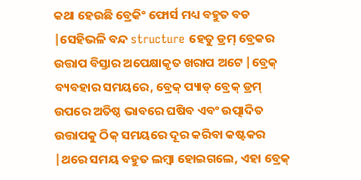କଥା ହେଉଛି ବ୍ରେକିଂ ଫୋର୍ସ ମଧ୍ୟ ବହୁତ ବଡ |ସେହିଭଳି ବନ୍ଦ structure ହେତୁ ଡ୍ରମ୍ ବ୍ରେକର ଉତ୍ତାପ ବିସ୍ତାର ଅପେକ୍ଷାକୃତ ଖରାପ ଅଟେ |ବ୍ରେକ୍ ବ୍ୟବହାର ସମୟରେ, ବ୍ରେକ୍ ପ୍ୟାଡ୍ ବ୍ରେକ୍ ଡ୍ରମ୍ ଉପରେ ଅତିଷ୍ଠ ଭାବରେ ଘଷିବ ଏବଂ ଉତ୍ପାଦିତ ଉତ୍ତାପକୁ ଠିକ୍ ସମୟରେ ଦୂର କରିବା କଷ୍ଟକର |ଥରେ ସମୟ ବହୁତ ଲମ୍ବା ହୋଇଗଲେ, ଏହା ବ୍ରେକ୍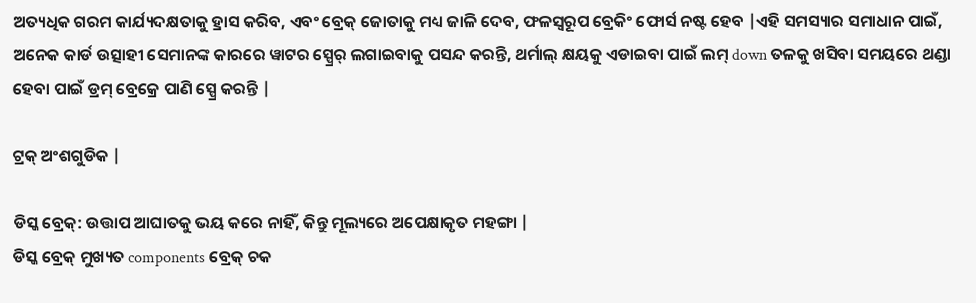ଅତ୍ୟଧିକ ଗରମ କାର୍ଯ୍ୟଦକ୍ଷତାକୁ ହ୍ରାସ କରିବ, ଏବଂ ବ୍ରେକ୍ ଜୋତାକୁ ମଧ୍ୟ ଜାଳି ଦେବ, ଫଳସ୍ୱରୂପ ବ୍ରେକିଂ ଫୋର୍ସ ନଷ୍ଟ ହେବ |ଏହି ସମସ୍ୟାର ସମାଧାନ ପାଇଁ, ଅନେକ କାର୍ଡ ଉତ୍ସାହୀ ସେମାନଙ୍କ କାରରେ ୱାଟର ସ୍ପ୍ରେର୍ ଲଗାଇବାକୁ ପସନ୍ଦ କରନ୍ତି, ଥର୍ମାଲ୍ କ୍ଷୟକୁ ଏଡାଇବା ପାଇଁ ଲମ୍ down ତଳକୁ ଖସିବା ସମୟରେ ଥଣ୍ଡା ହେବା ପାଇଁ ଡ୍ରମ୍ ବ୍ରେକ୍ରେ ପାଣି ସ୍ପ୍ରେ କରନ୍ତି |

ଟ୍ରକ୍ ଅଂଶଗୁଡିକ |

ଡିସ୍କ ବ୍ରେକ୍: ଉତ୍ତାପ ଆଘାତକୁ ଭୟ କରେ ନାହିଁ, କିନ୍ତୁ ମୂଲ୍ୟରେ ଅପେକ୍ଷାକୃତ ମହଙ୍ଗା |
ଡିସ୍କ ବ୍ରେକ୍ ମୁଖ୍ୟତ components ବ୍ରେକ୍ ଚକ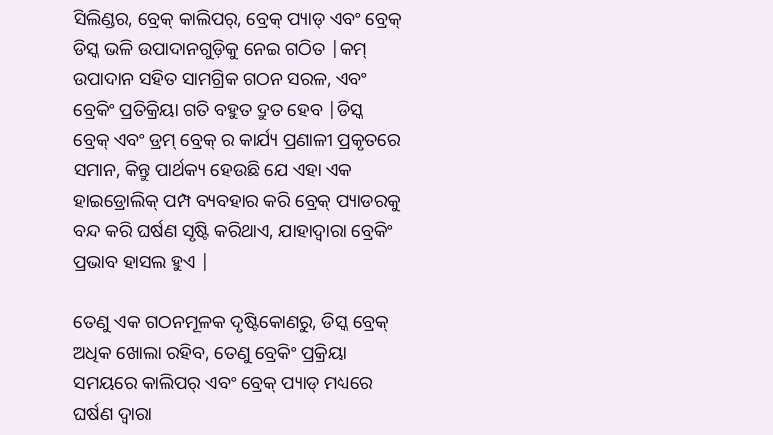ସିଲିଣ୍ଡର, ବ୍ରେକ୍ କାଲିପର୍, ବ୍ରେକ୍ ପ୍ୟାଡ୍ ଏବଂ ବ୍ରେକ୍ ଡିସ୍କ ଭଳି ଉପାଦାନଗୁଡ଼ିକୁ ନେଇ ଗଠିତ |କମ୍ ଉପାଦାନ ସହିତ ସାମଗ୍ରିକ ଗଠନ ସରଳ, ଏବଂ ବ୍ରେକିଂ ପ୍ରତିକ୍ରିୟା ଗତି ବହୁତ ଦ୍ରୁତ ହେବ |ଡିସ୍କ ବ୍ରେକ୍ ଏବଂ ଡ୍ରମ୍ ବ୍ରେକ୍ ର କାର୍ଯ୍ୟ ପ୍ରଣାଳୀ ପ୍ରକୃତରେ ସମାନ, କିନ୍ତୁ ପାର୍ଥକ୍ୟ ହେଉଛି ଯେ ଏହା ଏକ ହାଇଡ୍ରୋଲିକ୍ ପମ୍ପ ବ୍ୟବହାର କରି ବ୍ରେକ୍ ପ୍ୟାଡରକୁ ବନ୍ଦ କରି ଘର୍ଷଣ ସୃଷ୍ଟି କରିଥାଏ, ଯାହାଦ୍ୱାରା ବ୍ରେକିଂ ପ୍ରଭାବ ହାସଲ ହୁଏ |

ତେଣୁ ଏକ ଗଠନମୂଳକ ଦୃଷ୍ଟିକୋଣରୁ, ଡିସ୍କ ବ୍ରେକ୍ ଅଧିକ ଖୋଲା ରହିବ, ତେଣୁ ବ୍ରେକିଂ ପ୍ରକ୍ରିୟା ସମୟରେ କାଲିପର୍ ଏବଂ ବ୍ରେକ୍ ପ୍ୟାଡ୍ ମଧ୍ୟରେ ଘର୍ଷଣ ଦ୍ୱାରା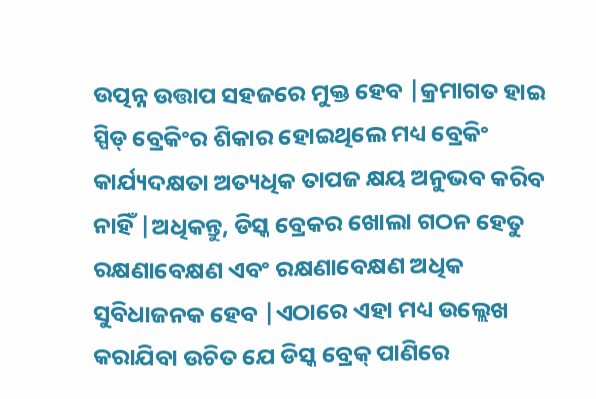ଉତ୍ପନ୍ନ ଉତ୍ତାପ ସହଜରେ ମୁକ୍ତ ହେବ |କ୍ରମାଗତ ହାଇ ସ୍ପିଡ୍ ବ୍ରେକିଂର ଶିକାର ହୋଇଥିଲେ ମଧ୍ୟ ବ୍ରେକିଂ କାର୍ଯ୍ୟଦକ୍ଷତା ଅତ୍ୟଧିକ ତାପଜ କ୍ଷୟ ଅନୁଭବ କରିବ ନାହିଁ |ଅଧିକନ୍ତୁ, ଡିସ୍କ ବ୍ରେକର ଖୋଲା ଗଠନ ହେତୁ ରକ୍ଷଣାବେକ୍ଷଣ ଏବଂ ରକ୍ଷଣାବେକ୍ଷଣ ଅଧିକ ସୁବିଧାଜନକ ହେବ |ଏଠାରେ ଏହା ମଧ୍ୟ ଉଲ୍ଲେଖ କରାଯିବା ଉଚିତ ଯେ ଡିସ୍କ ବ୍ରେକ୍ ପାଣିରେ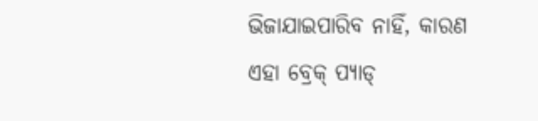ଭିଜାଯାଇପାରିବ ନାହିଁ, କାରଣ ଏହା ବ୍ରେକ୍ ପ୍ୟାଡ୍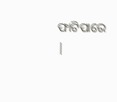ଫାଟିପାରେ |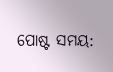ପୋଷ୍ଟ ସମୟ: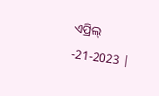ଏପ୍ରିଲ୍ -21-2023 |